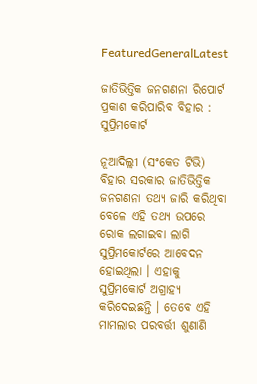FeaturedGeneralLatest

ଜାତିଭିତ୍ତିକ ଜନଗଣନା ରିପୋର୍ଟ ପ୍ରକାଶ କରିପାରିବ ବିହାର : ସୁପ୍ରିମକୋର୍ଟ

ନୂଆଦିଲ୍ଲୀ (ସଂକେତ ଟିଭି) ବିହାର ସରକାର ଜାତିଭିତ୍ତିକ ଜନଗଣନା ତଥ୍ୟ ଜାରି କରିଥିବା ବେଳେ ଏହି ତଥ୍ୟ ଉପରେ ରୋକ ଲଗାଇବା ଲାଗି ସୁପ୍ରିମକୋର୍ଟରେ ଆବେଦନ ହୋଇଥିଲା । ଏହାକୁ ସୁପ୍ରିମକୋର୍ଟ ଅଗ୍ରାହ୍ୟ କରିଦେଇଛନ୍ତି । ତେବେ ଏହି ମାମଲାର ପରବର୍ତ୍ତୀ ଶୁଣାଣି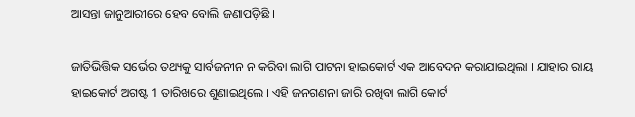ଆସନ୍ତା ଜାନୁଆରୀରେ ହେବ ବୋଲି ଜଣାପଡ଼ିଛି ।

ଜାତିଭିତ୍ତିକ ସର୍ଭେର ତଥ୍ୟକୁ ସାର୍ବଜନୀନ ନ କରିବା ଲାଗି ପାଟନା ହାଇକୋର୍ଟ ଏକ ଆବେଦନ କରାଯାଇଥିଲା । ଯାହାର ରାୟ ହାଇକୋର୍ଟ ଅଗଷ୍ଟ 1 ତାରିଖରେ ଶୁଣାଇଥିଲେ । ଏହି ଜନଗଣନା ଜାରି ରଖିବା ଲାଗି କୋର୍ଟ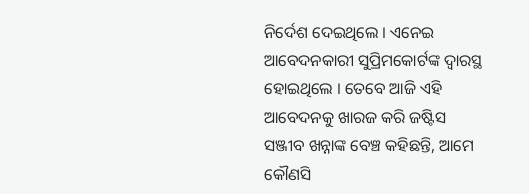ନିର୍ଦେଶ ଦେଇଥିଲେ । ଏନେଇ ଆବେଦନକାରୀ ସୁପ୍ରିମକୋର୍ଟଙ୍କ ଦ୍ବାରସ୍ଥ ହୋଇଥିଲେ । ତେବେ ଆଜି ଏହି ଆବେଦନକୁ ଖାରଜ କରି ଜଷ୍ଟିସ ସଞ୍ଜୀବ ଖନ୍ନାଙ୍କ ବେଞ୍ଚ କହିଛନ୍ତି, ଆମେ କୌଣସି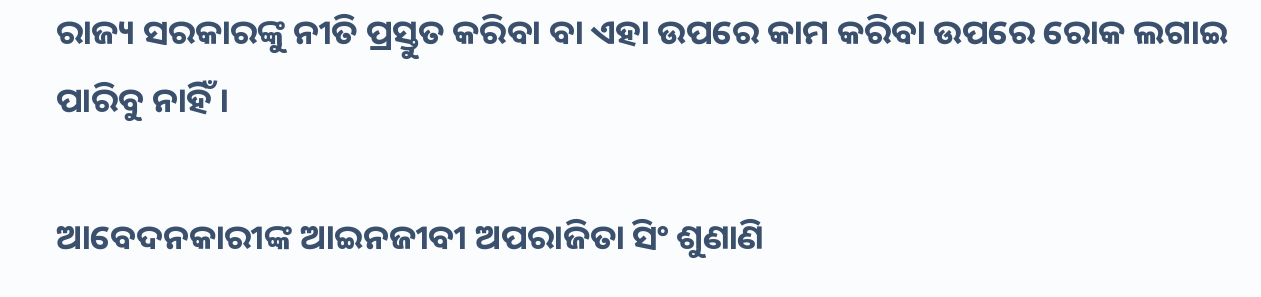ରାଜ୍ୟ ସରକାରଙ୍କୁ ନୀତି ପ୍ରସ୍ତୁତ କରିବା ବା ଏହା ଉପରେ କାମ କରିବା ଉପରେ ରୋକ ଲଗାଇ ପାରିବୁ ନାହିଁ ।

ଆବେଦନକାରୀଙ୍କ ଆଇନଜୀବୀ ଅପରାଜିତା ସିଂ ଶୁଣାଣି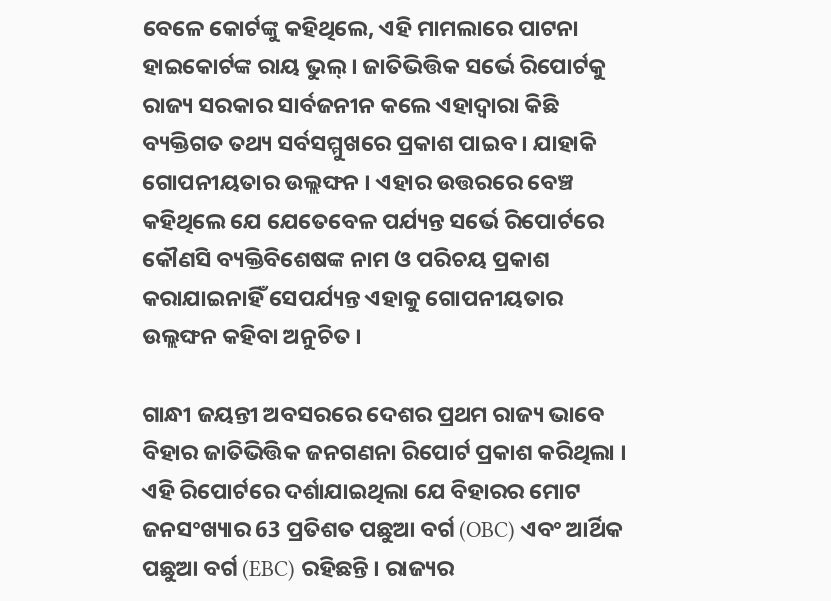ବେଳେ କୋର୍ଟଙ୍କୁ କହିଥିଲେ, ଏହି ମାମଲାରେ ପାଟନା ହାଇକୋର୍ଟଙ୍କ ରାୟ ଭୁଲ୍‌ । ଜାତିଭିତ୍ତିକ ସର୍ଭେ ରିପୋର୍ଟକୁ ରାଜ୍ୟ ସରକାର ସାର୍ବଜନୀନ କଲେ ଏହାଦ୍ବାରା କିଛି ବ୍ୟକ୍ତିଗତ ତଥ୍ୟ ସର୍ବସମ୍ମୁଖରେ ପ୍ରକାଶ ପାଇବ । ଯାହାକି ଗୋପନୀୟତାର ଉଲ୍ଲଙ୍ଘନ । ଏହାର ଉତ୍ତରରେ ବେଞ୍ଚ କହିଥିଲେ ଯେ ଯେତେବେଳ ପର୍ଯ୍ୟନ୍ତ ସର୍ଭେ ରିପୋର୍ଟରେ କୌଣସି ବ୍ୟକ୍ତିବିଶେଷଙ୍କ ନାମ ଓ ପରିଚୟ ପ୍ରକାଶ କରାଯାଇନାହିଁ ସେପର୍ଯ୍ୟନ୍ତ ଏହାକୁ ଗୋପନୀୟତାର ଉଲ୍ଲଙ୍ଘନ କହିବା ଅନୁଚିତ ।

ଗାନ୍ଧୀ ଜୟନ୍ତୀ ଅବସରରେ ଦେଶର ପ୍ରଥମ ରାଜ୍ୟ ଭାବେ ବିହାର ଜାତିଭିତ୍ତିକ ଜନଗଣନା ରିପୋର୍ଟ ପ୍ରକାଶ କରିଥିଲା । ଏହି ରିପୋର୍ଟରେ ଦର୍ଶାଯାଇଥିଲା ଯେ ବିହାରର ମୋଟ ଜନସଂଖ୍ୟାର 63 ପ୍ରତିଶତ ପଛୁଆ ବର୍ଗ (OBC) ଏବଂ ଆର୍ଥିକ ପଛୁଆ ବର୍ଗ (EBC) ରହିଛନ୍ତି । ରାଜ୍ୟର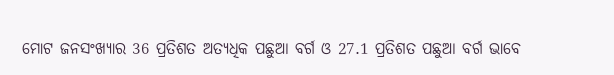ମୋଟ ଜନସଂଖ୍ୟାର 36 ପ୍ରତିଶତ ଅତ୍ୟଧିକ ପଛୁଆ ବର୍ଗ ଓ 27.1 ପ୍ରତିଶତ ପଛୁଆ ବର୍ଗ ଭାବେ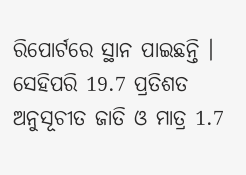ରିପୋର୍ଟରେ ସ୍ଥାନ ପାଇଛନ୍ତି । ସେହିପରି 19.7 ପ୍ରତିଶତ ଅନୁସୂଚୀତ ଜାତି ଓ ମାତ୍ର 1.7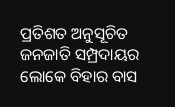ପ୍ରତିଶତ ଅନୁସୂଚିତ ଜନଜାତି ସମ୍ପ୍ରଦାୟର ଲୋକେ ବିହାର ବାସ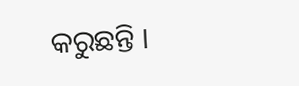କରୁଛନ୍ତି ।